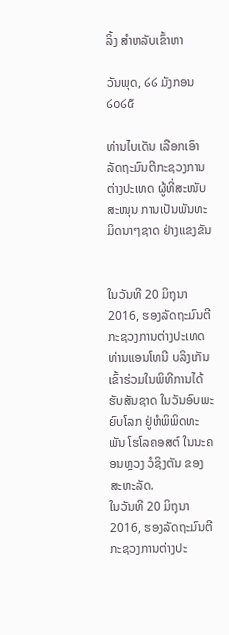ລິ້ງ ສຳຫລັບເຂົ້າຫາ

ວັນພຸດ, ໒໒ ມັງກອນ ໒໐໒໕

ທ່ານໄບເດັນ ເລືອກເອົາລັດຖະມົນຕີກະຊວງການຕ່າງປະເທດ ຜູ້ທີ່ສະໜັບສະໜຸນ ການເປັນພັນທະມິດນາໆຊາດ ຢ່າງແຂງຂັນ


ໃນວັນທີ 20 ມິຖຸນາ 2016, ຮອງລັດຖະມົນຕີກະຊວງການຕ່າງປະເທດ ທ່ານແອນໂທນີ ບລິງເກັນ ເຂົ້າຮ່ວມໃນພິທີການໄດ້ຮັບສັນຊາດ ໃນວັນອົບພະຍົບໂລກ ຢູ່ຫໍພິພິດທະພັນ ໂຮໂລຄອສຕ໌ ໃນນະຄອນຫຼວງ ວໍຊິງຕັນ ຂອງສະຫະລັດ.
ໃນວັນທີ 20 ມິຖຸນາ 2016, ຮອງລັດຖະມົນຕີກະຊວງການຕ່າງປະ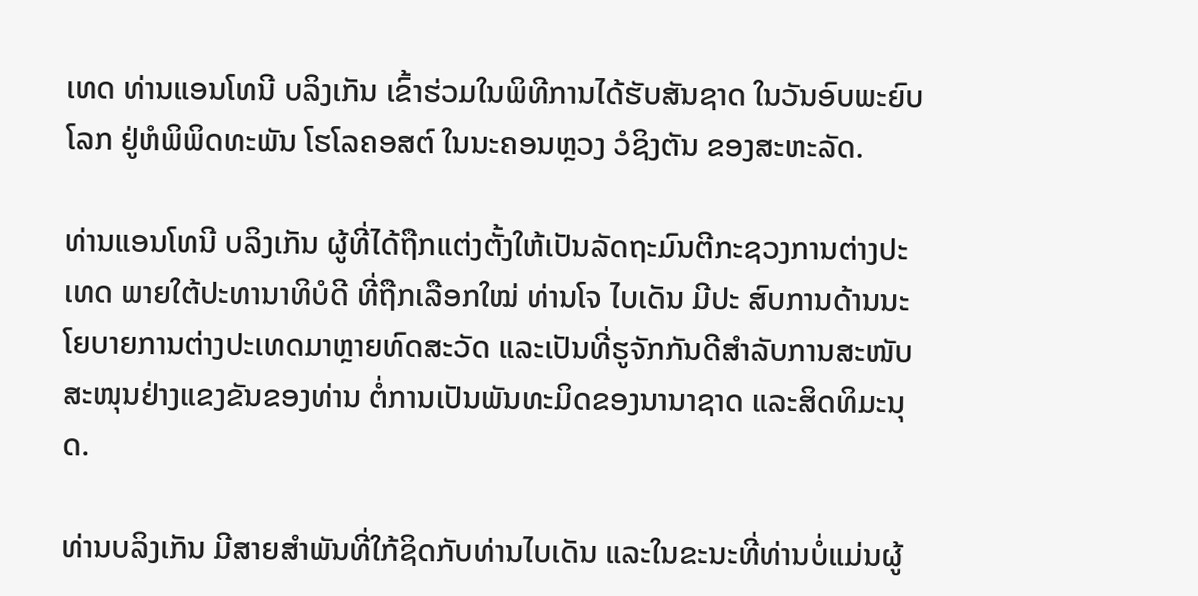ເທດ ທ່ານແອນໂທນີ ບລິງເກັນ ເຂົ້າຮ່ວມໃນພິທີການໄດ້ຮັບສັນຊາດ ໃນວັນອົບພະຍົບໂລກ ຢູ່ຫໍພິພິດທະພັນ ໂຮໂລຄອສຕ໌ ໃນນະຄອນຫຼວງ ວໍຊິງຕັນ ຂອງສະຫະລັດ.

ທ່ານແອນໂທນີ ບລິງເກັນ ຜູ້ທີ່ໄດ້ຖືກແຕ່ງຕັ້ງໃຫ້ເປັນລັດຖະມົນຕີກະຊວງການຕ່າງປະເທດ ພາຍໃຕ້ປະທານາທິບໍດີ ທີ່ຖືກເລືອກໃໝ່ ທ່ານໂຈ ໄບເດັນ ມີປະ ສົບການດ້ານນະໂຍບາຍການຕ່າງປະເທດມາຫຼາຍທົດສະວັດ ແລະເປັນທີ່ຮູຈັກກັນດີສຳລັບການສະໜັບສະໜຸນຢ່າງແຂງຂັນຂອງທ່ານ ຕໍ່ການເປັນພັນທະມິດຂອງນານາຊາດ ແລະສິດທິມະນຸດ.

ທ່ານບລິງເກັນ ມີສາຍສຳພັນທີ່ໃກ້ຊິດກັບທ່ານໄບເດັນ ແລະໃນຂະນະທີ່ທ່ານບໍ່ແມ່ນຜູ້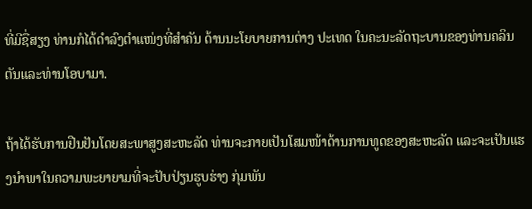ທີ່ມີຊື່ສຽງ ທ່ານກໍໄດ້ດຳລົງຕຳແໜ່ງທີ່ສຳຄັນ ດ້ານນະໂຍບາຍການຕ່າງ ປະເທດ ໃນຄະນະລັດຖະບານຂອງທ່ານຄລິນຕັນແລະທ່ານໂອບາມາ.

ຖ້າໄດ້ຮັບການຢືນຢັນໂດຍສະພາສູງສະຫະລັດ ທ່ານຈະກາຍເປັນໂສມໜ້າດ້ານການທູດຂອງສະຫະລັດ ແລະຈະເປັນແຮງນຳພາໃນຄວາມພະຍາຍາມທີ່ຈະປັບປ່ຽນຮູບຮ່າງ ກຸ່ມພັນ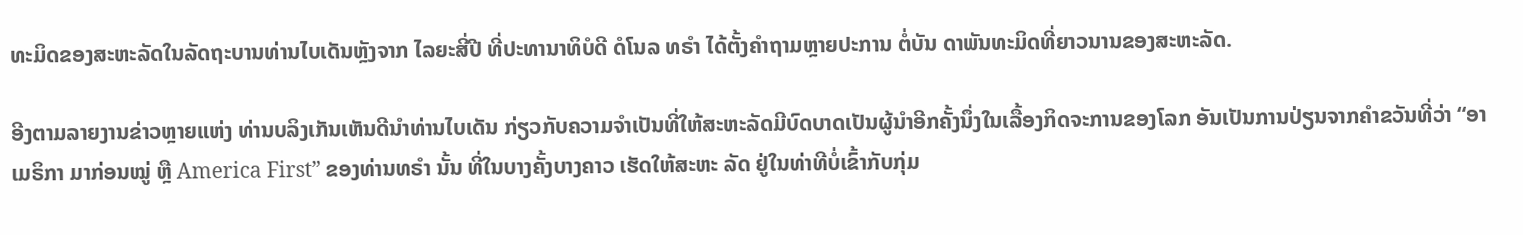ທະມິດຂອງສະຫະລັດໃນລັດຖະບານທ່ານໄບເດັນຫຼັງຈາກ ໄລຍະສີ່ປີ ທີ່ປະທານາທິບໍດີ ດໍໂນລ ທຣຳ ໄດ້ຕັ້ງຄຳຖາມຫຼາຍປະການ ຕໍ່ບັນ ດາພັນທະມິດທີ່ຍາວນານຂອງສະຫະລັດ.

ອີງຕາມລາຍງານຂ່າວຫຼາຍແຫ່ງ ທ່ານບລິງເກັນເຫັນດີນຳທ່ານໄບເດັນ ກ່ຽວກັບຄວາມຈຳເປັນທີ່ໃຫ້ສະຫະລັດມີບົດບາດເປັນຜູ້ນຳອີກຄັ້ງນຶ່ງໃນເລື້ອງກິດຈະການຂອງໂລກ ອັນເປັນການປ່ຽນຈາກຄຳຂວັນທີ່ວ່າ “ອາເມຣິກາ ມາກ່ອນໝູ່ ຫຼື America First” ຂອງທ່ານທຣໍາ ນັ້ນ ທີ່ໃນບາງຄັ້ງບາງຄາວ ເຮັດໃຫ້ສະຫະ ລັດ ຢູ່ໃນທ່າທີບໍ່ເຂົ້າກັບກຸ່ມ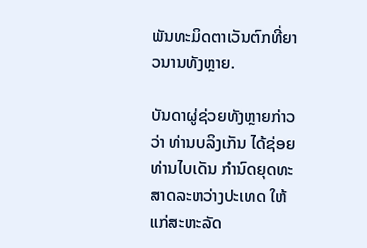ພັນທະມິດຕາເວັນຕົກທີ່ຍາວນານທັງຫຼາຍ.

ບັນດາຜູ່ຊ່ວຍທັງຫຼາຍກ່າວວ່າ ທ່ານບລິງເກັນ ໄດ້ຊ່ອຍທ່ານໄບເດັນ ກຳນົດຍຸດທະສາດລະຫວ່າງປະເທດ ໃຫ້ແກ່ສະຫະລັດ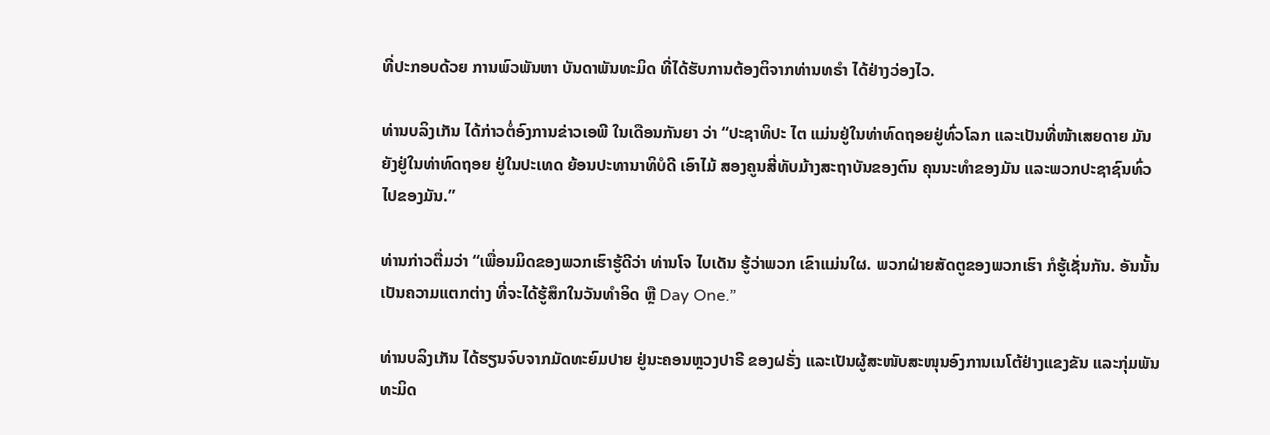ທີ່ປະກອບດ້ວຍ ການພົວພັນຫາ ບັນດາພັນທະມິດ ທີ່ໄດ້ຮັບການຕ້ອງຕິຈາກທ່ານທຣຳ ໄດ້ຢ່າງວ່ອງໄວ.

ທ່ານບລິງເກັນ ໄດ້ກ່າວຕໍ່ອົງການຂ່າວເອພີ ໃນເດືອນກັນຍາ ວ່າ “ປະຊາທິປະ ໄຕ ແມ່ນຢູ່ໃນທ່າທົດຖອຍຢູ່ທົ່ວໂລກ ແລະເປັນທີ່ໜ້າເສຍດາຍ ມັນຍັງຢູ່ໃນທ່າທົດຖອຍ ຢູ່ໃນປະເທດ ຍ້ອນປະທານາທິບໍດີ ເອົາໄມ້ ສອງຄູນສີ່ທັບມ້າງສະຖາບັນຂອງຕົນ ຄຸນນະທຳຂອງມັນ ແລະພວກປະຊາຊົນທົ່ວໄປຂອງມັນ.”

ທ່ານກ່າວຕື່ມວ່າ “ເພື່ອນມິດຂອງພວກເຮົາຮູ້ດີວ່າ ທ່ານໂຈ ໄບເດັນ ຮູ້ວ່າພວກ ເຂົາແມ່ນໃຜ. ພວກຝ່າຍສັດຕູຂອງພວກເຮົາ ກໍຮູ້ເຊັ່ນກັນ. ອັນນັ້ນ ເປັນຄວາມແຕກຕ່າງ ທີ່ຈະໄດ້ຮູ້ສຶກໃນວັນທຳອິດ ຫຼື Day One.”

ທ່ານບລິງເກັນ ໄດ້ຮຽນຈົບຈາກມັດທະຍົມປາຍ ຢູ່ນະຄອນຫຼວງປາຣີ ຂອງຝຣັ່ງ ແລະເປັນຜູ້ສະໜັບສະໜຸນອົງການເນໂຕ້ຢ່າງແຂງຂັນ ແລະກຸ່ມພັນທະມິດ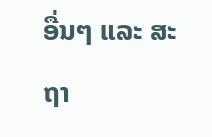ອື່ນໆ ແລະ ສະຖາ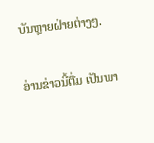ບັນຫຼາຍຝ່າຍຕ່າງໆ.

ອ່ານຂ່າວນີ້ຕື່ມ ເປັນພາ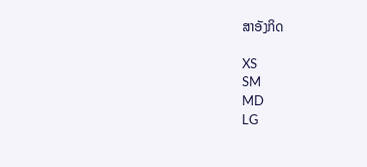ສາອັງກິດ

XS
SM
MD
LG